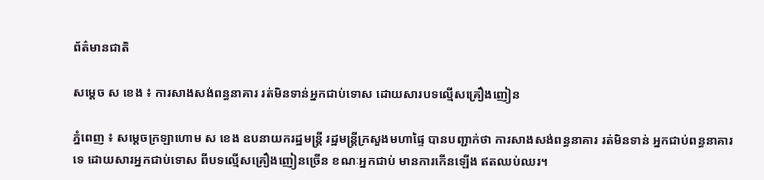ព័ត៌មានជាតិ

សម្ដេច ស ខេង ៖ ការសាងសង់ពន្ធនាគារ រត់មិនទាន់អ្នកជាប់ទោស ដោយសារបទល្មើសគ្រឿងញៀន

ភ្នំពេញ ៖ សម្ដេចក្រឡាហោម ស ខេង ឧបនាយករដ្ឋមន្ដ្រី រដ្ឋមន្ដ្រីក្រសួងមហាផ្ទៃ បានបញ្ជាក់ថា ការសាងសង់ពន្ធនាគារ រត់មិនទាន់ អ្នកជាប់ពន្ធនាគារទេ ដោយសារអ្នកជាប់ទោស ពីបទល្មើសគ្រឿងញៀនច្រើន ខណៈអ្នកជាប់ មានការកើនឡើង ឥតឈប់ឈរ។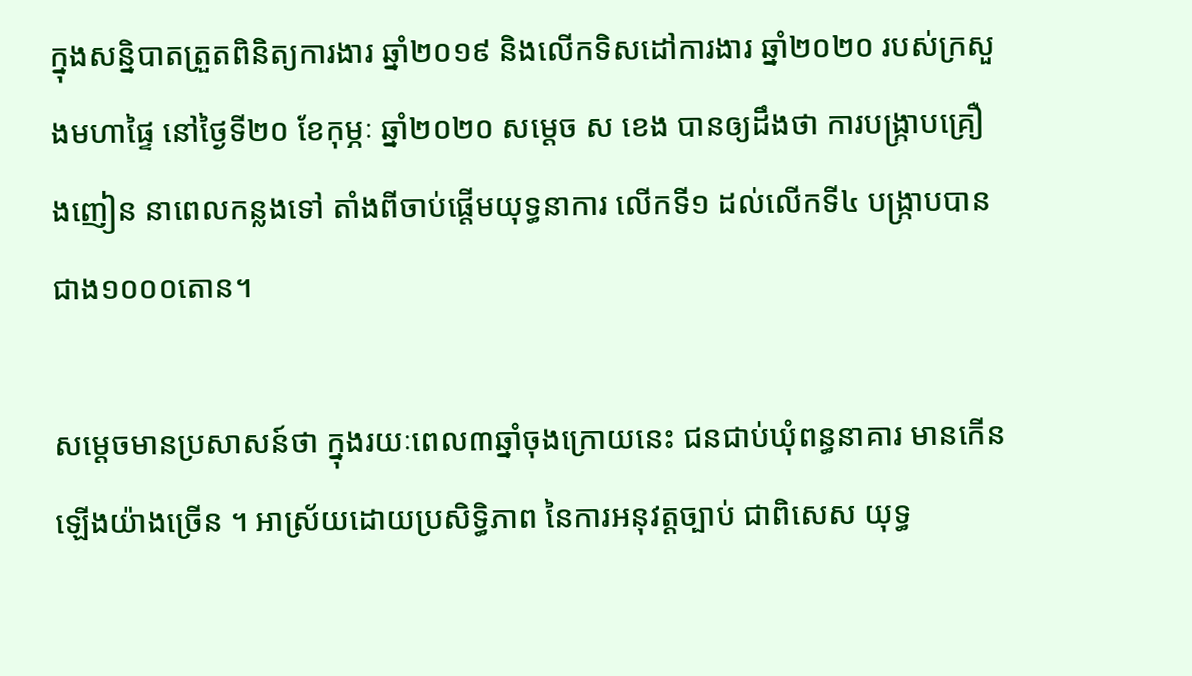ក្នុងសន្និបាតត្រួតពិនិត្យការងារ ឆ្នាំ២០១៩ និងលើកទិសដៅការងារ ឆ្នាំ២០២០ របស់ក្រសួងមហាផ្ទៃ នៅថ្ងៃទី២០ ខែកុម្ភៈ ឆ្នាំ២០២០ សម្ដេច ស ខេង បានឲ្យដឹងថា ការបង្ក្រាបគ្រឿងញៀន នាពេលកន្លងទៅ តាំងពីចាប់ផ្តើមយុទ្ធនាការ លើកទី១ ដល់លើកទី៤ បង្ក្រាបបានជាង១០០០តោន។

សម្ដេចមានប្រសាសន៍ថា ក្នុងរយៈពេល៣ឆ្នាំចុងក្រោយនេះ ជនជាប់ឃុំពន្ធនាគារ មានកើនឡើងយ៉ាងច្រើន ។ អាស្រ័យដោយប្រសិទ្ធិភាព នៃការអនុវត្តច្បាប់ ជាពិសេស យុទ្ធ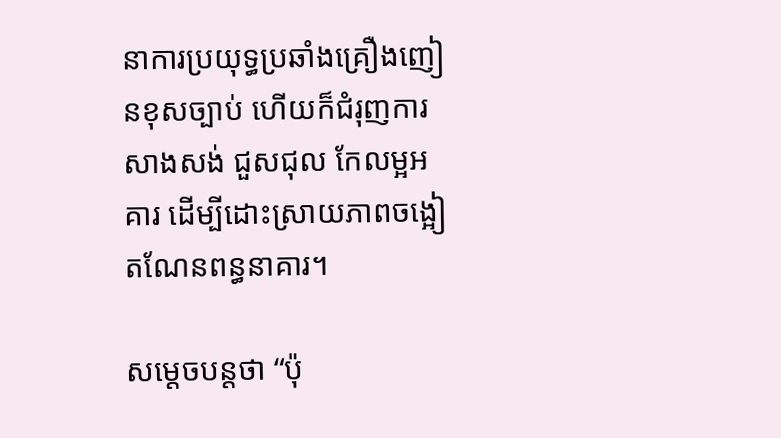នាការប្រយុទ្ធប្រឆាំងគ្រឿងញៀនខុសច្បាប់ ហើយក៏ជំរុញការសាងសង់ ជួសជុល កែលម្អអគារ ដើម្បីដោះស្រាយភាពចង្អៀតណែនពន្ធនាគារ។

សម្ដេចបន្ដថា “ប៉ុ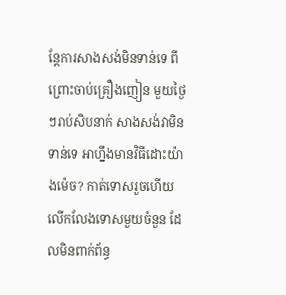ន្ដែការសាងសង់មិនទាន់ទេ ពីព្រោះចាប់គ្រឿងញៀន មួយថ្ងៃៗរាប់សិបនាក់ សាងសង់វាមិនទាន់ទេ អាហ្នឹងមានវិធីដោះយ៉ាងម៉េច? កាត់ទោសរួចហើយ លើកលែងទោសមួយចំនួន ដែលមិនពាក់ព័ន្ធ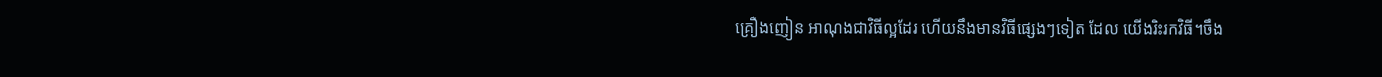គ្រឿងញៀន អាណុងជាវិធីល្អដែរ ហើយនឹងមានវិធីផ្សេងៗទៀត ដែល យើងរិះរកវិធី។ចឹង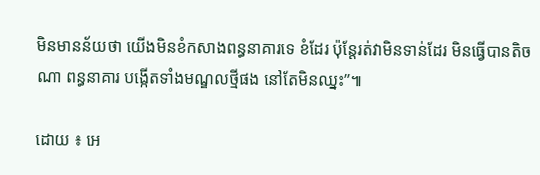មិនមានន័យថា យើងមិនខំកសាងពន្ធនាគារទេ ខំដែរ ប៉ុន្ដែរត់វាមិនទាន់ដែរ មិនធ្វើបានតិចណា ពន្ធនាគារ បង្កើតទាំងមណ្ឌលថ្មីផង នៅតែមិនឈ្នះ”៕

ដោយ ៖ អេ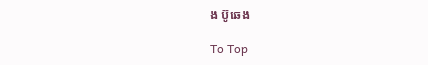ង ប៊ូឆេង

To Top